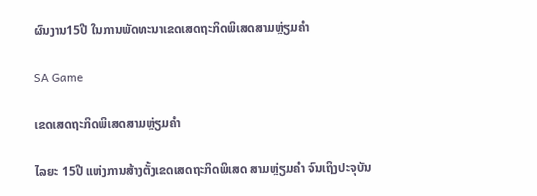ຜົນງານ15ປີ ໃນການພັດທະນາເຂດເສດຖະກິດພິເສດສາມຫຼ່ຽມຄຳ

SA Game

ເຂດເສດຖະກິດພິເສດສາມຫຼ່ຽມຄຳ

ໄລຍະ 15ປີ ແຫ່ງການສ້າງຕັ້ງເຂດເສດຖະກິດພິເສດ ສາມຫຼ່ຽມຄຳ ຈົນເຖິງປະຈຸບັນ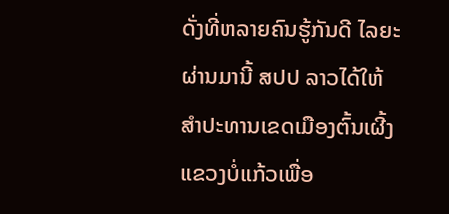ດັ່ງທີ່ຫລາຍຄົນຮູ້ກັນດີ ໄລຍະຜ່ານມານີ້ ສປປ ລາວໄດ້ໃຫ້ສຳປະທານເຂດເມືອງຕົ້ນເຜີ້ງແຂວງບໍ່ແກ້ວເພື່ອ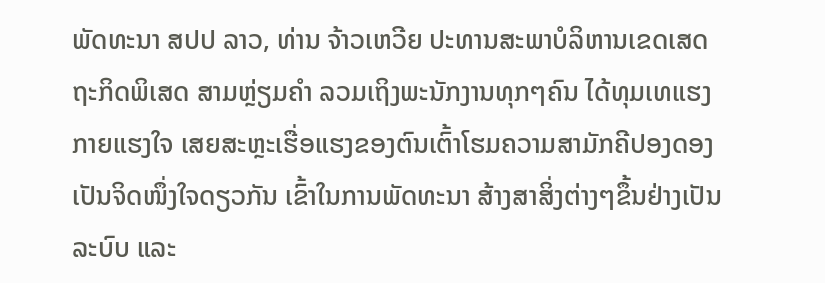ພັດທະນາ ສປປ ລາວ, ທ່ານ ຈ້າວເຫວີຍ ປະທານສະພາບໍລິຫານເຂດເສດຖະກິດພິເສດ ສາມຫຼ່ຽມຄຳ ລວມເຖິງພະນັກງານທຸກໆຄົນ ໄດ້ທຸມເທແຮງກາຍແຮງໃຈ ເສຍສະຫຼະເຮື່ອແຮງຂອງຕົນເຕົ້າໂຮມຄວາມສາມັກຄີປອງດອງເປັນຈິດໜຶ່ງໃຈດຽວກັນ ເຂົ້າໃນການພັດທະນາ ສ້າງສາສິ່ງຕ່າງໆຂຶ້ນຢ່າງເປັນລະບົບ ແລະ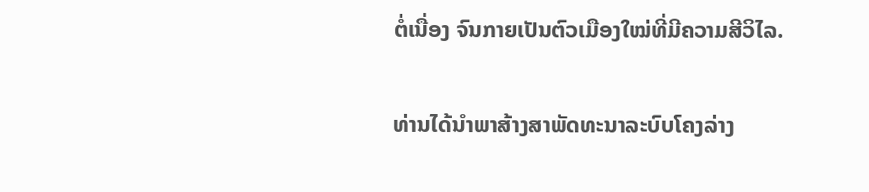ຕໍ່ເນື່ອງ ຈົນກາຍເປັນຕົວເມືອງໃໝ່ທີ່ມີຄວາມສີວິໄລ.

ທ່ານໄດ້ນໍາພາສ້າງສາພັດທະນາລະບົບໂຄງລ່າງ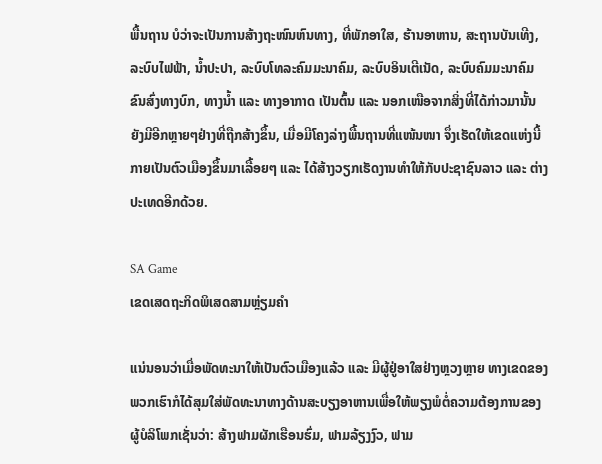ພື້ນຖານ ບໍວ່າຈະເປັນການສ້າງຖະໜົນຫົນທາງ, ທີ່ພັກອາໃສ, ຮ້ານອາຫານ, ສະຖານບັນເທີງ, ລະບົບໄຟຟ້າ, ນ້ຳປະປາ, ລະບົບໂທລະຄົມມະນາຄົມ, ລະບົບອິນເຕີເນັດ, ລະບົບຄົມມະນາຄົມຂົນສົ່ງທາງບົກ, ທາງນ້ຳ ແລະ ທາງອາກາດ ເປັນຕົ້ນ ແລະ ນອກເໜືອຈາກສິ່ງທີ່ໄດ້ກ່າວມານັ້ນ ຍັງມີອີກຫຼາຍໆຢ່າງທີ່ຖືກສ້າງຂຶ້ນ, ເມື່ອມີໂຄງລ່າງພື້ນຖານທີ່ແໜ້ນໜາ ຈຶ່ງເຮັດໃຫ້ເຂດແຫ່ງນີ້ກາຍເປັນຕົວເມືອງຂຶ້ນມາເລື້ອຍໆ ແລະ ໄດ້ສ້າງວຽກເຮັດງານທຳໃຫ້ກັບປະຊາຊົນລາວ ແລະ ຕ່າງປະເທດອີກດ້ວຍ.

SA Game
ເຂດເສດຖະກິດພິເສດສາມຫຼ່ຽມຄຳ

ແນ່ນອນວ່າເມື່ອພັດທະນາໃຫ້ເປັນຕົວເມືອງແລ້ວ ແລະ ມີຜູ້ຢູ່ອາໃສຢ່າງຫຼວງຫຼາຍ ທາງເຂດຂອງພວກເຮົາກໍໄດ້ສຸມໃສ່ພັດທະນາທາງດ້ານສະບຽງອາຫານເພື່ອໃຫ້ພຽງພໍຕໍ່ຄວາມຕ້ອງການຂອງຜູ້ບໍລິໂພກເຊັ່ນວ່າ: ສ້າງຟາມຜັກເຮືອນຮົ່ມ, ຟາມລ້ຽງງົວ, ຟາມ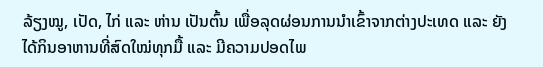ລ້ຽງໝູ, ເປັດ, ໄກ່ ແລະ ຫ່ານ ເປັນຕົ້ນ ເພື່ອລຸດຜ່ອນການນຳເຂົ້າຈາກຕ່າງປະເທດ ແລະ ຍັງໄດ້ກິນອາຫານທີ່ສົດໃໝ່ທຸກມື້ ແລະ ມີຄວາມປອດໄພ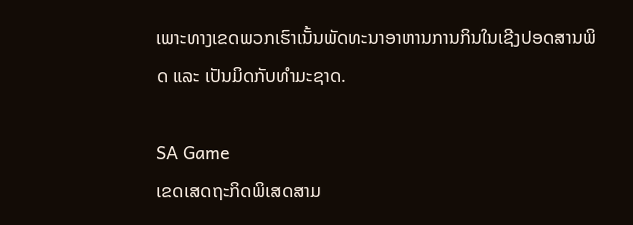ເພາະທາງເຂດພວກເຮົາເນັ້ນພັດທະນາອາຫານການກິນໃນເຊີງປອດສານພິດ ແລະ ເປັນມິດກັບທຳມະຊາດ.

SA Game
ເຂດເສດຖະກິດພິເສດສາມ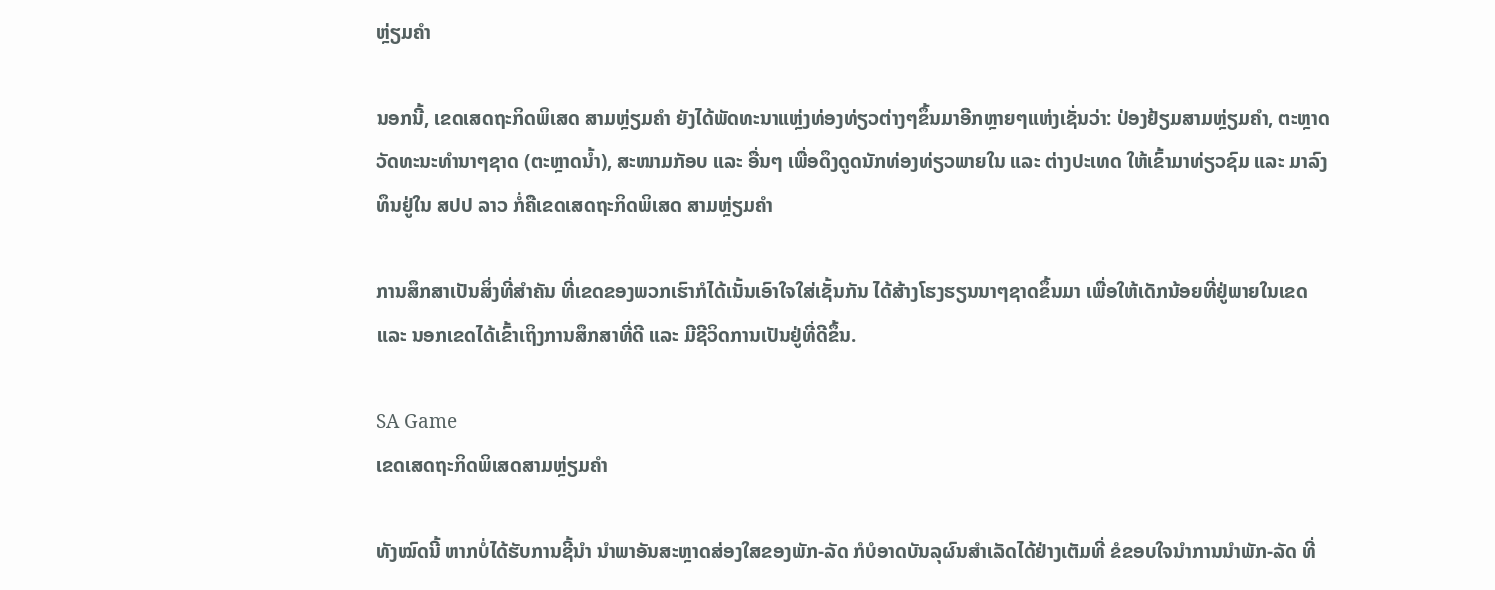ຫຼ່ຽມຄຳ

ນອກນີ້, ເຂດເສດຖະກິດພິເສດ ສາມຫຼ່ຽມຄໍາ ຍັງໄດ້ພັດທະນາແຫຼ່ງທ່ອງທ່ຽວຕ່າງໆຂຶ້ນມາອີກຫຼາຍໆແຫ່ງເຊັ່ນວ່າ: ປ່ອງຢ້ຽມສາມຫຼ່ຽມຄຳ, ຕະຫຼາດວັດທະນະທຳນາໆຊາດ (ຕະຫຼາດນ້ຳ), ສະໜາມກັອບ ແລະ ອື່ນໆ ເພື່ອດຶງດູດນັກທ່ອງທ່ຽວພາຍໃນ ແລະ ຕ່າງປະເທດ ໃຫ້ເຂົ້າມາທ່ຽວຊົມ ແລະ ມາລົງທຶນຢູ່ໃນ ສປປ ລາວ ກໍ່ຄືເຂດເສດຖະກິດພິເສດ ສາມຫຼ່ຽມຄຳ

ການສຶກສາເປັນສິ່ງທີ່ສຳຄັນ ທີ່ເຂດຂອງພວກເຮົາກໍໄດ້ເນັ້ນເອົາໃຈໃສ່ເຊັ້ນກັນ ໄດ້ສ້າງໂຮງຮຽນນາໆຊາດຂຶ້ນມາ ເພື່ອໃຫ້ເດັກນ້ອຍທີ່ຢູ່ພາຍໃນເຂດ ແລະ ນອກເຂດໄດ້ເຂົ້າເຖິງການສຶກສາທີ່ດີ ແລະ ມີຊີວິດການເປັນຢູ່ທີ່ດີຂຶ້ນ.

SA Game
ເຂດເສດຖະກິດພິເສດສາມຫຼ່ຽມຄຳ

ທັງໝົດນີ້ ຫາກບໍ່ໄດ້ຮັບການຊີ້ນຳ ນຳພາອັນສະຫຼາດສ່ອງໃສຂອງພັກ-ລັດ ກໍບໍອາດບັນລຸຜົນສຳເລັດໄດ້ຢ່າງເຕັມທີ່ ຂໍຂອບໃຈນຳການນຳພັກ-ລັດ ທີ່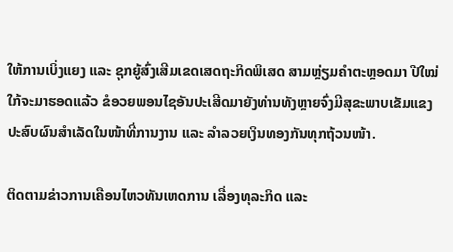ໃຫ້ການເບິ່ງແຍງ ແລະ ຊຸກຍູ້ສົ່ງເສີມເຂດເສດຖະກິດພິເສດ ສາມຫຼ່ຽມຄຳຕະຫຼອດມາ ປີໃໝ່ໃກ້ຈະມາຮອດແລ້ວ ຂໍອວຍພອນໄຊອັນປະເສີດມາຍັງທ່ານທັງຫຼາຍຈົ່ງມີສຸຂະພາບເຂັມແຂງ ປະສົບຜົນສຳເລັດໃນໜ້າທີ່ການງານ ແລະ ລຳລວຍເງິນທອງກັນທຸກຖ້ວນໜ້າ.

ຕິດຕາມຂ່າວການເຄືອນໄຫວທັນເຫດການ ເລື່ອງທຸລະກິດ ແລະ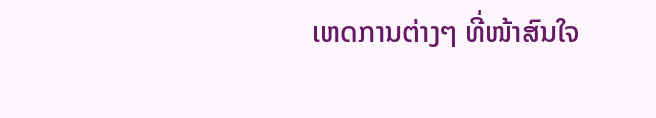ເຫດການຕ່າງໆ ທີ່ໜ້າສົນໃຈ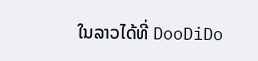ໃນລາວໄດ້ທີ່ DooDiDo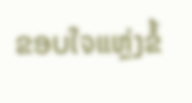ຂອບໃຈແຫຼ່ງຂໍ້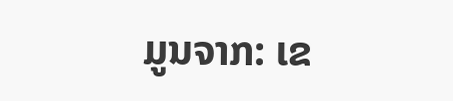ມູນຈາກ: ເຂ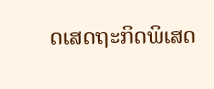ດເສດຖະກິດພິເສດ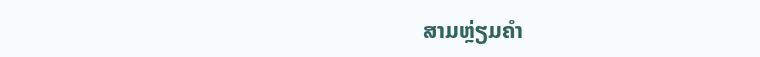ສາມຫຼ່ຽມຄຳ